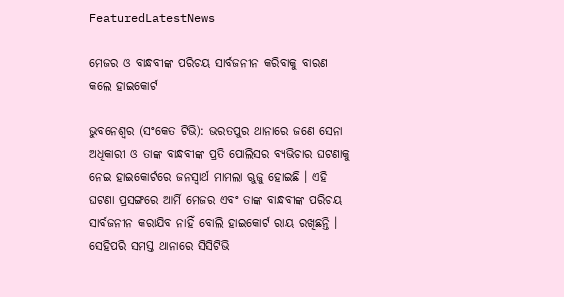FeaturedLatestNews

ମେଜର ଓ ବାନ୍ଧବୀଙ୍କ ପରିଚୟ ସାର୍ବଜନୀନ କରିବାକୁ ବାରଣ କଲେ ହାଇକୋର୍ଟ

ଭୁବନେଶ୍ବର (ସଂକେତ ଟିଭି): ଭରତପୁର ଥାନାରେ ଜଣେ ସେନା ଅଧିକାରୀ ଓ ତାଙ୍କ ବାନ୍ଧବୀଙ୍କ ପ୍ରତି ପୋଲିସର ବ୍ୟଭିଚାର ଘଟଣାକୁ ନେଇ ହାଇକୋର୍ଟରେ ଜନସ୍ୱାର୍ଥ ମାମଲା ଋୁଜୁ ହୋଇଛି । ଏହି ଘଟଣା ପ୍ରସଙ୍ଗରେ ଆର୍ମି ମେଜର ଏବଂ ତାଙ୍କ ବାନ୍ଧବୀଙ୍କ ପରିଚୟ ସାର୍ବଜନୀନ କରାଯିବ ନାହିଁ ବୋଲି ହାଇକୋର୍ଟ ରାୟ ରଖିଛନ୍ତି । ସେହିପରି ସମସ୍ତ ଥାନାରେ ସିସିଟିଭି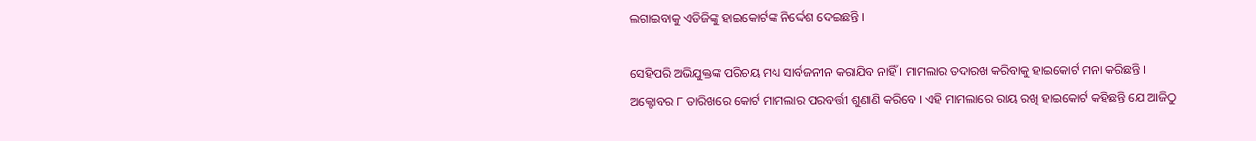ଲଗାଇବାକୁ ଏଡିଜିଙ୍କୁ ହାଇକୋର୍ଟଙ୍କ ନିର୍ଦ୍ଦେଶ ଦେଇଛନ୍ତି ।

ସେହିପରି ଅଭିଯୁକ୍ତଙ୍କ ପରିଚୟ ମଧ୍ୟ ସାର୍ବଜନୀନ କରାଯିବ ନାହିଁ । ମାମଲାର ତଦାରଖ କରିବାକୁ ହାଇକୋର୍ଟ ମନା କରିଛନ୍ତି । ଅକ୍ଟୋବର ୮ ତାରିଖରେ କୋର୍ଟ ମାମଲାର ପରବର୍ତ୍ତୀ ଶୁଣାଣି କରିବେ । ଏହି ମାମଲାରେ ରାୟ ରଖି ହାଇକୋର୍ଟ କହିଛନ୍ତି ଯେ ଆଜିଠୁ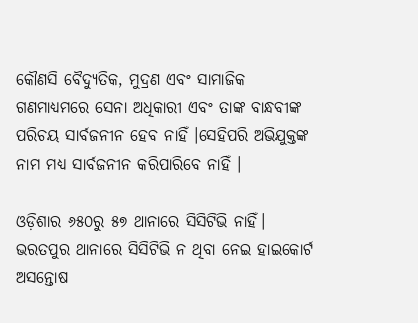କୌଣସି ବୈଦ୍ୟୁତିକ, ମୁଦ୍ରଣ ଏବଂ ସାମାଜିକ ଗଣମାଧ୍ୟମରେ ସେନା ଅଧିକାରୀ ଏବଂ ତାଙ୍କ ବାନ୍ଧବୀଙ୍କ ପରିଚୟ ସାର୍ବଜନୀନ ହେବ ନାହିଁ ।ସେହିପରି ଅଭିଯୁକ୍ତଙ୍କ ନାମ ମଧ୍ଯ ସାର୍ବଜନୀନ କରିପାରିବେ ନାହିଁ ।

ଓଡ଼ିଶାର ୬୫୦ରୁ ୫୭ ଥାନାରେ ସିସିଟିଭି ନାହିଁ। ଭରତପୁର ଥାନାରେ ସିସିଟିଭି ନ ଥିବା ନେଇ ହାଇକୋର୍ଟ ଅସନ୍ତୋଷ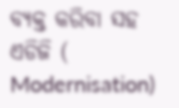ବ୍ୟକ୍ତ କରିବା ସହ ଏଡିଜି ( Modernisation)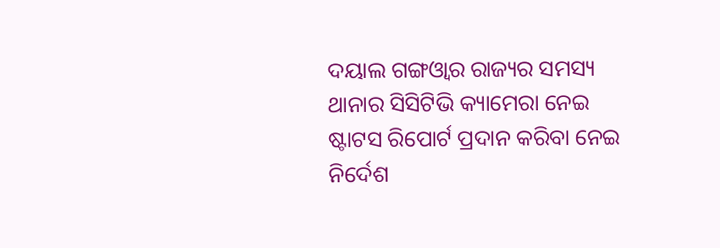ଦୟାଲ ଗଙ୍ଗଓ୍ବାର ରାଜ୍ୟର ସମସ୍ୟ ଥାନାର ସିସିଟିଭି କ୍ୟାମେରା ନେଇ ଷ୍ଟାଟସ ରିପୋର୍ଟ ପ୍ରଦାନ କରିବା ନେଇ ନିର୍ଦେଶ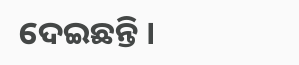ଦେଇଛନ୍ତି ।